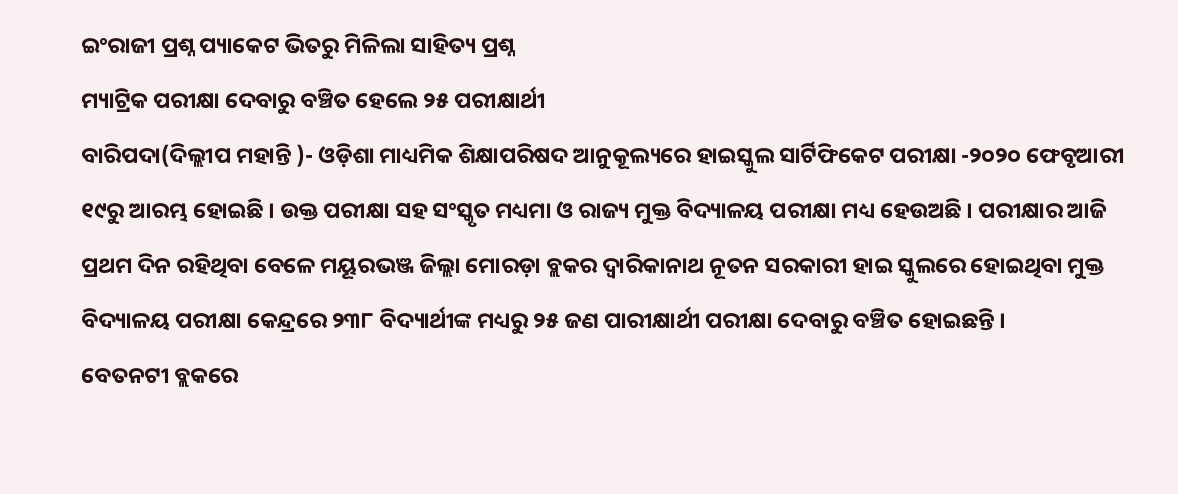ଇଂରାଜୀ ପ୍ରଶ୍ନ ପ୍ୟାକେଟ ଭିତରୁ ମିଳିଲା ସାହିତ୍ୟ ପ୍ରଶ୍ନ
ମ୍ୟାଟ୍ରିକ ପରୀକ୍ଷା ଦେବାରୁ ବଞ୍ଚିତ ହେଲେ ୨୫ ପରୀକ୍ଷାର୍ଥୀ
ବାରିପଦା(ଦିଲ୍ଲୀପ ମହାନ୍ତି )- ଓଡ଼ିଶା ମାଧ୍ୟମିକ ଶିକ୍ଷାପରିଷଦ ଆନୁକୂଲ୍ୟରେ ହାଇସ୍କୁଲ ସାର୍ଟିଫିକେଟ ପରୀକ୍ଷା -୨୦୨୦ ଫେବୃଆରୀ ୧୯ରୁ ଆରମ୍ଭ ହୋଇଛି । ଉକ୍ତ ପରୀକ୍ଷା ସହ ସଂସ୍କୃତ ମଧ୍ୟମା ଓ ରାଜ୍ୟ ମୁକ୍ତ ବିଦ୍ୟାଳୟ ପରୀକ୍ଷା ମଧ୍ୟ ହେଉଅଛି । ପରୀକ୍ଷାର ଆଜି ପ୍ରଥମ ଦିନ ରହିଥିବା ବେଳେ ମୟୂରଭଞ୍ଜ ଜିଲ୍ଲା ମୋରଡ଼ା ବ୍ଲକର ଦ୍ଵାରିକାନାଥ ନୂତନ ସରକାରୀ ହାଇ ସ୍କୁଲରେ ହୋଇଥିବା ମୁକ୍ତ ବିଦ୍ୟାଳୟ ପରୀକ୍ଷା କେନ୍ଦ୍ରରେ ୨୩୮ ବିଦ୍ୟାର୍ଥୀଙ୍କ ମଧ୍ୟରୁ ୨୫ ଜଣ ପାରୀକ୍ଷାର୍ଥୀ ପରୀକ୍ଷା ଦେବାରୁ ବଞ୍ଚିତ ହୋଇଛନ୍ତି ।
ବେତନଟୀ ବ୍ଲକରେ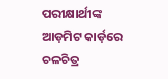ପରୀକ୍ଷାର୍ଥୀଙ୍କ ଆଡ଼ମିଟ କାର୍ଡ଼ରେ ଚଳଚିତ୍ର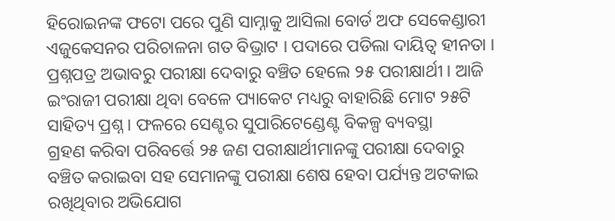ହିରୋଇନଙ୍କ ଫଟୋ ପରେ ପୁଣି ସାମ୍ନାକୁ ଆସିଲା ବୋର୍ଡ ଅଫ ସେକେଣ୍ଡାରୀ ଏଜୁକେସନର ପରିଚାଳନା ଗତ ବିଭ୍ରାଟ । ପଦାରେ ପଡିଲା ଦାୟିତ୍ୱ ହୀନତା । ପ୍ରଶ୍ନପତ୍ର ଅଭାବରୁ ପରୀକ୍ଷା ଦେବାରୁ ବଞ୍ଚିତ ହେଲେ ୨୫ ପରୀକ୍ଷାର୍ଥୀ । ଆଜି ଇଂରାଜୀ ପରୀକ୍ଷା ଥିବା ବେଳେ ପ୍ୟାକେଟ ମଧ୍ୟରୁ ବାହାରିଛି ମୋଟ ୨୫ଟି ସାହିତ୍ୟ ପ୍ରଶ୍ନ । ଫଳରେ ସେଣ୍ଟର ସୁପାରିଟେଣ୍ଡେଣ୍ଟ ବିକଳ୍ପ ବ୍ୟବସ୍ଥା
ଗ୍ରହଣ କରିବା ପରିବର୍ତ୍ତେ ୨୫ ଜଣ ପରୀକ୍ଷାର୍ଥୀମାନଙ୍କୁ ପରୀକ୍ଷା ଦେବାରୁ ବଞ୍ଚିତ କରାଇବା ସହ ସେମାନଙ୍କୁ ପରୀକ୍ଷା ଶେଷ ହେବା ପର୍ଯ୍ୟନ୍ତ ଅଟକାଇ ରଖିଥିବାର ଅଭିଯୋଗ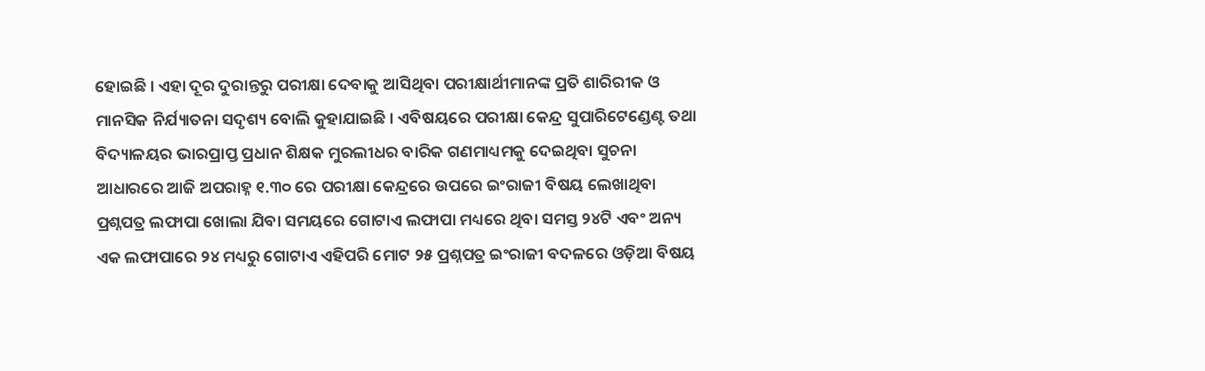ହୋଇଛି । ଏହା ଦୂର ଦୁରାନ୍ତରୁ ପରୀକ୍ଷା ଦେବାକୁ ଆସିଥିବା ପରୀକ୍ଷାର୍ଥୀମାନଙ୍କ ପ୍ରତି ଶାରିରୀକ ଓ ମାନସିକ ନିର୍ଯ୍ୟାତନା ସଦୃଶ୍ୟ ବୋଲି କୁହାଯାଇଛି । ଏବିଷୟରେ ପରୀକ୍ଷା କେନ୍ଦ୍ର ସୁପାରିଟେଣ୍ଡେଣ୍ଟ ତଥା ବିଦ୍ୟାଳୟର ଭାରପ୍ରାପ୍ତ ପ୍ରଧାନ ଶିକ୍ଷକ ମୁରଲୀଧର ବାରିକ ଗଣମାଧ୍ୟମକୁ ଦେଇଥିବା ସୁଚନା ଆଧାରରେ ଆଜି ଅପରାହ୍ନ ୧.୩୦ ରେ ପରୀକ୍ଷା କେନ୍ଦ୍ରରେ ଉପରେ ଇଂରାଜୀ ବିଷୟ ଲେଖାଥିବା ପ୍ରଶ୍ନପତ୍ର ଲଫାପା ଖୋଲା ଯିବା ସମୟରେ ଗୋଟାଏ ଲଫାପା ମଧ୍ୟରେ ଥିବା ସମସ୍ତ ୨୪ଟି ଏବଂ ଅନ୍ୟ ଏକ ଲଫାପାରେ ୨୪ ମଧ୍ୟରୁ ଗୋଟାଏ ଏହିପରି ମୋଟ ୨୫ ପ୍ରଶ୍ନପତ୍ର ଇଂରାଜୀ ବଦଳରେ ଓଡ଼ିଆ ବିଷୟ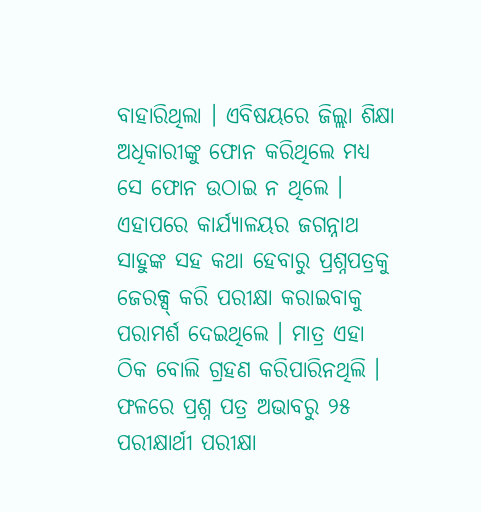ବାହାରିଥିଲା । ଏବିଷୟରେ ଜିଲ୍ଲା ଶିକ୍ଷା ଅଧିକାରୀଙ୍କୁ ଫୋନ କରିଥିଲେ ମଧ୍ୟ ସେ ଫୋନ ଉଠାଇ ନ ଥିଲେ । ଏହାପରେ କାର୍ଯ୍ୟାଳୟର ଜଗନ୍ନାଥ ସାହୁଙ୍କ ସହ କଥା ହେବାରୁ ପ୍ରଶ୍ନପତ୍ରକୁ ଜେରକ୍ସ୍ କରି ପରୀକ୍ଷା କରାଇବାକୁ ପରାମର୍ଶ ଦେଇଥିଲେ । ମାତ୍ର ଏହା ଠିକ ବୋଲି ଗ୍ରହଣ କରିପାରିନଥିଲି । ଫଳରେ ପ୍ରଶ୍ନ ପତ୍ର ଅଭାବରୁ ୨୫ ପରୀକ୍ଷାର୍ଥୀ ପରୀକ୍ଷା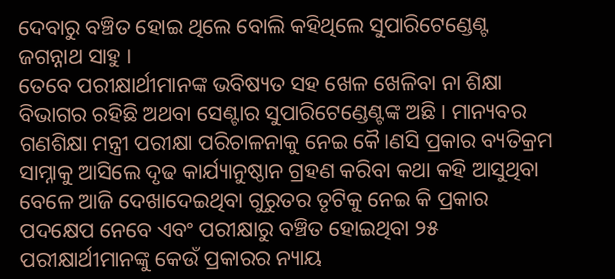ଦେବାରୁ ବଞ୍ଚିତ ହୋଇ ଥିଲେ ବୋଲି କହିଥିଲେ ସୁପାରିଟେଣ୍ଡେଣ୍ଟ ଜଗନ୍ନାଥ ସାହୁ ।
ତେବେ ପରୀକ୍ଷାର୍ଥୀମାନଙ୍କ ଭବିଷ୍ୟତ ସହ ଖେଳ ଖେଳିବା ନା ଶିକ୍ଷା ବିଭାଗର ରହିଛି ଅଥବା ସେଣ୍ଟାର ସୁପାରିଟେଣ୍ଡେଣ୍ଟଙ୍କ ଅଛି । ମାନ୍ୟବର ଗଣଶିକ୍ଷା ମନ୍ତ୍ରୀ ପରୀକ୍ଷା ପରିଚାଳନାକୁ ନେଇ କୈ।ଣସି ପ୍ରକାର ବ୍ୟତିକ୍ରମ ସାମ୍ନାକୁ ଆସିଲେ ଦୃଢ କାର୍ଯ୍ୟାନୁଷ୍ଠାନ ଗ୍ରହଣ କରିବା କଥା କହି ଆସୁଥିବା ବେଳେ ଆଜି ଦେଖାଦେଇଥିବା ଗୁରୁତର ତୃଟିକୁ ନେଇ କି ପ୍ରକାର ପଦକ୍ଷେପ ନେବେ ଏବଂ ପରୀକ୍ଷାରୁ ବଞ୍ଚିତ ହୋଇଥିବା ୨୫ ପରୀକ୍ଷାର୍ଥୀମାନଙ୍କୁ କେଉଁ ପ୍ରକାରର ନ୍ୟାୟ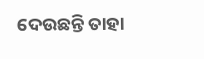ଦେଉଛନ୍ତି ତାହା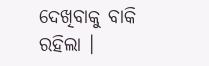ଦେଖିବାକୁ ବାକି ରହିଲା ।